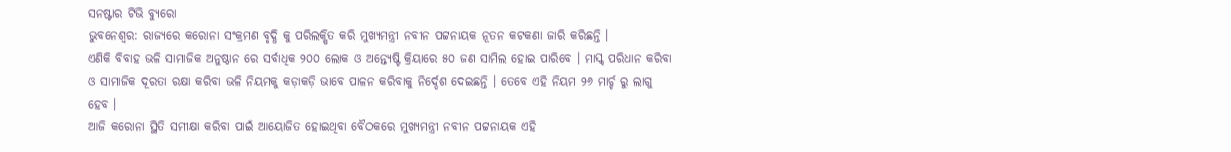ସନଷ୍ଟାର ଟିଭି ବ୍ୟୁରୋ
ଭୁବନେଶ୍ୱର: ରାଜ୍ୟରେ କରୋନା ସଂକ୍ରମଣ ବୃଦ୍ଧି କୁ ପରିଲକ୍ଷିତ କରି ମୁଖ୍ୟମନ୍ତ୍ରୀ ନବୀନ ପଟ୍ଟନାୟକ ନୂତନ କଟକଣା ଜାରି କରିଛନ୍ତି ।
ଏଣିକି ବିବାହ ଭଳି ସାମାଜିକ ଅନୁଷ୍ଠାନ ରେ ସର୍ବାଧିକ ୨୦୦ ଲୋକ ଓ ଅନ୍ତ୍ୟେଷ୍ଟି କ୍ରିୟାରେ ୫୦ ଜଣ ସାମିଲ ହୋଇ ପାରିବେ । ମାସ୍କ୍ ପରିଧାନ କରିବା ଓ ସାମାଜିକ ଦୂରତା ରକ୍ଷା କରିବା ଭଳି ନିୟମକୁ କଡ଼ାକଡ଼ି ଭାବେ ପାଳନ କରିବାକୁ ନିର୍ଦ୍ଦେଶ ଦେଇଛନ୍ତି । ତେବେ ଏହି ନିୟମ ୨୬ ମାର୍ଚ୍ଚ ରୁ ଲାଗୁ ହେବ ।
ଆଜି କରୋନା ସ୍ଥିତି ସମୀକ୍ଷା କରିବା ପାଇଁ ଆୟୋଜିତ ହୋଇଥିବା ବୈଠକରେ ମୁଖ୍ୟମନ୍ତ୍ରୀ ନବୀନ ପଟ୍ଟନାୟକ ଏହି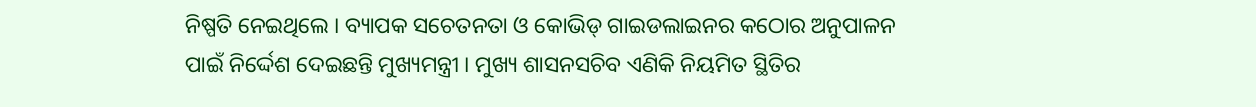ନିଷ୍ପତି ନେଇଥିଲେ । ବ୍ୟାପକ ସଚେତନତା ଓ କୋଭିଡ୍ ଗାଇଡଲାଇନର କଠୋର ଅନୁପାଳନ ପାଇଁ ନିର୍ଦ୍ଦେଶ ଦେଇଛନ୍ତି ମୁଖ୍ୟମନ୍ତ୍ରୀ । ମୁଖ୍ୟ ଶାସନସଚିବ ଏଣିକି ନିୟମିତ ସ୍ଥିତିର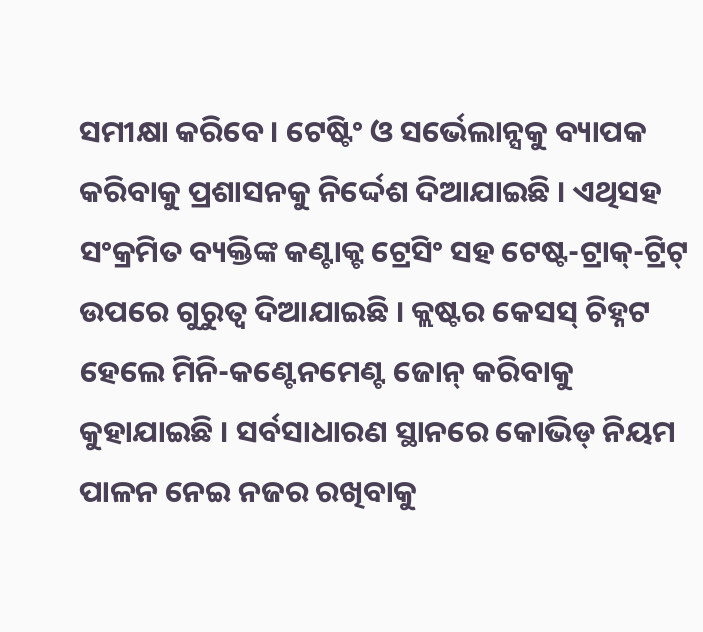ସମୀକ୍ଷା କରିବେ । ଟେଷ୍ଟିଂ ଓ ସର୍ଭେଲାନ୍ସକୁ ବ୍ୟାପକ କରିବାକୁ ପ୍ରଶାସନକୁ ନିର୍ଦ୍ଦେଶ ଦିଆଯାଇଛି । ଏଥିସହ ସଂକ୍ରମିତ ବ୍ୟକ୍ତିଙ୍କ କଣ୍ଟାକ୍ଟ ଟ୍ରେସିଂ ସହ ଟେଷ୍ଟ-ଟ୍ରାକ୍-ଟ୍ରିଟ୍ ଉପରେ ଗୁରୁତ୍ୱ ଦିଆଯାଇଛି । କ୍ଲଷ୍ଟର କେସସ୍ ଚିହ୍ନଟ ହେଲେ ମିନି-କଣ୍ଟେନମେଣ୍ଟ ଜୋନ୍ କରିବାକୁ କୁହାଯାଇଛି । ସର୍ବସାଧାରଣ ସ୍ଥାନରେ କୋଭିଡ୍ ନିୟମ ପାଳନ ନେଇ ନଜର ରଖିବାକୁ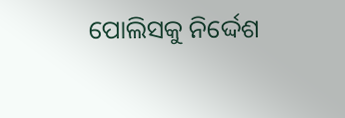ପୋଲିସକୁ ନିର୍ଦ୍ଦେଶ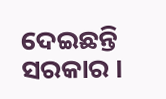ଦେଇଛନ୍ତି ସରକାର ।